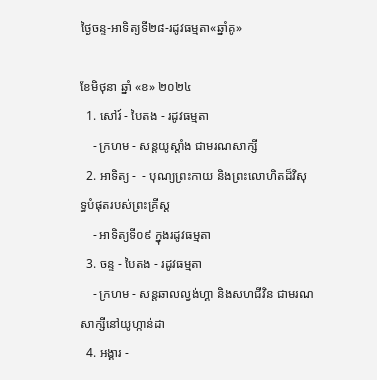ថ្ងៃចន្ទ-អាទិត្យទី២៨-រដូវធម្មតា«ឆ្នាំគូ»

ខែមិថុនា ឆ្នាំ «ខ» ២០២៤
  1. សៅរ៍ - បៃតង - រដូវធម្មតា
    - ក្រហម - សន្ដយូស្ដាំង ជាមរណសាក្សី
  2. អាទិត្យ -  - បុណ្យព្រះកាយ និងព្រះលោហិតដ៏វិសុទ្ធបំផុតរបស់ព្រះគ្រីស្ដ
    - អាទិត្យទី០៩ ក្នុងរដូវធម្មតា
  3. ចន្ទ - បៃតង - រដូវធម្មតា
    - ក្រហម - សន្ដឆាលល្វង់ហ្គា និងសហជីវិន ជាមរណសាក្សីនៅយូហ្កាន់ដា
  4. អង្គារ -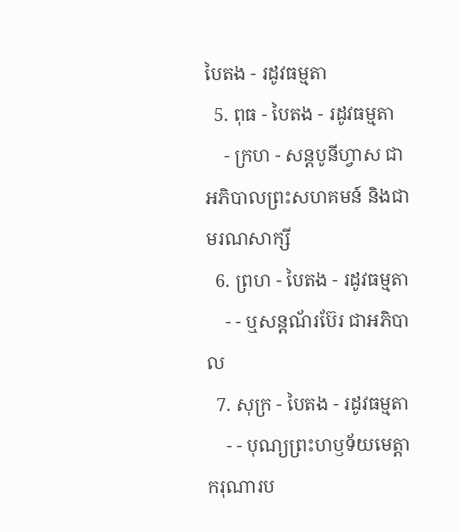បៃតង - រដូវធម្មតា
  5. ពុធ - បៃតង - រដូវធម្មតា
    - ក្រហ - សន្ដបូនីហ្វាស ជាអភិបាលព្រះសហគមន៍ និងជាមរណសាក្សី
  6. ព្រហ - បៃតង - រដូវធម្មតា
    - - ឬសន្ដណ័រប៊ែរ ជាអភិបាល
  7. សុក្រ - បៃតង - រដូវធម្មតា
    - - បុណ្យព្រះហឫទ័យមេត្ដាករុណារប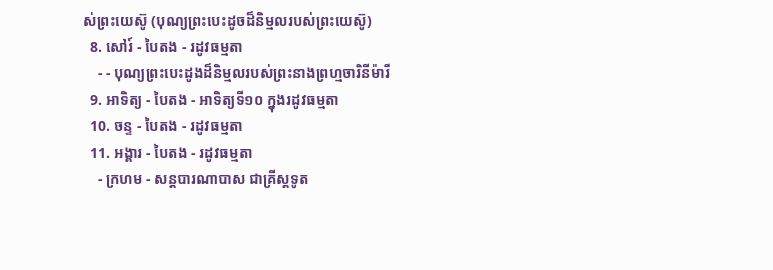ស់ព្រះយេស៊ូ (បុណ្យព្រះបេះដូចដ៏និម្មលរបស់ព្រះយេស៊ូ)
  8. សៅរ៍ - បៃតង - រដូវធម្មតា
    - - បុណ្យព្រះបេះដូងដ៏និម្មលរបស់ព្រះនាងព្រហ្មចារិនីម៉ារី
  9. អាទិត្យ - បៃតង - អាទិត្យទី១០ ក្នុងរដូវធម្មតា
  10. ចន្ទ - បៃតង - រដូវធម្មតា
  11. អង្គារ - បៃតង - រដូវធម្មតា
    - ក្រហម - សន្ដបារណាបាស ជាគ្រីស្ដទូត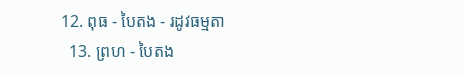12. ពុធ - បៃតង - រដូវធម្មតា
  13. ព្រហ - បៃតង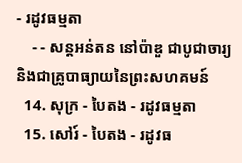- រដូវធម្មតា
    - - សន្ដអន់តន នៅប៉ាឌួ ជាបូជាចារ្យ និងជាគ្រូបាធ្យាយនៃព្រះសហគមន៍
  14. សុក្រ - បៃតង - រដូវធម្មតា
  15. សៅរ៍ - បៃតង - រដូវធ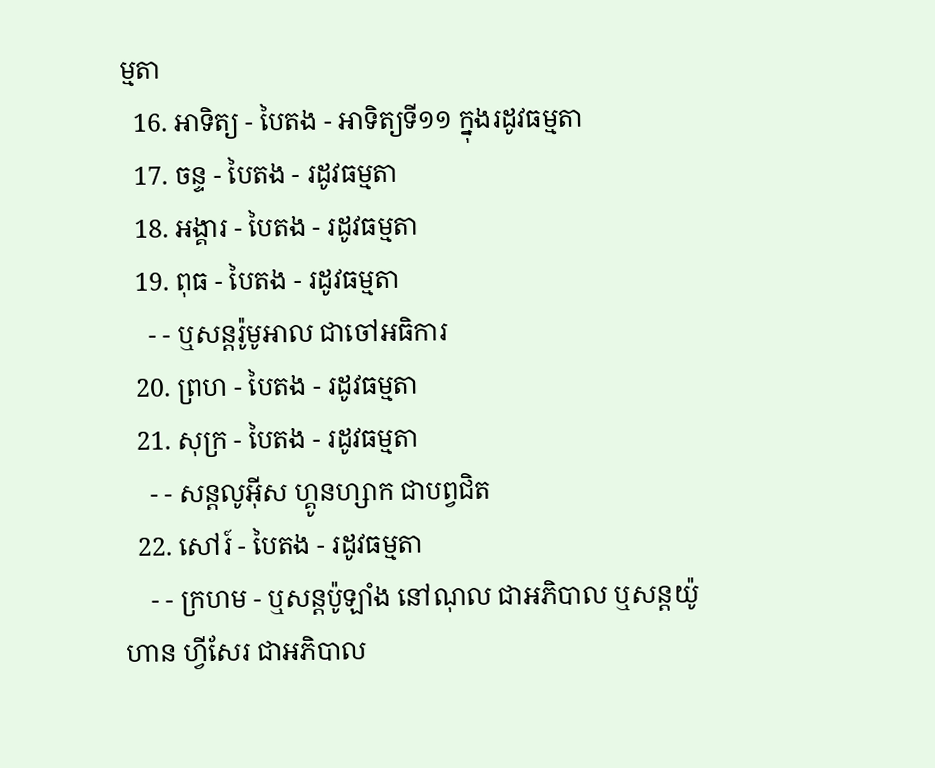ម្មតា
  16. អាទិត្យ - បៃតង - អាទិត្យទី១១ ក្នុងរដូវធម្មតា
  17. ចន្ទ - បៃតង - រដូវធម្មតា
  18. អង្គារ - បៃតង - រដូវធម្មតា
  19. ពុធ - បៃតង - រដូវធម្មតា
    - - ឬសន្ដរ៉ូមូអាល ជាចៅអធិការ
  20. ព្រហ - បៃតង - រដូវធម្មតា
  21. សុក្រ - បៃតង - រដូវធម្មតា
    - - សន្ដលូអ៊ីស ហ្គូនហ្សាក ជាបព្វជិត
  22. សៅរ៍ - បៃតង - រដូវធម្មតា
    - - ក្រហម - ឬសន្ដប៉ូឡាំង នៅណុល ជាអភិបាល ឬសន្ដយ៉ូហាន ហ្វីសែរ ជាអភិបាល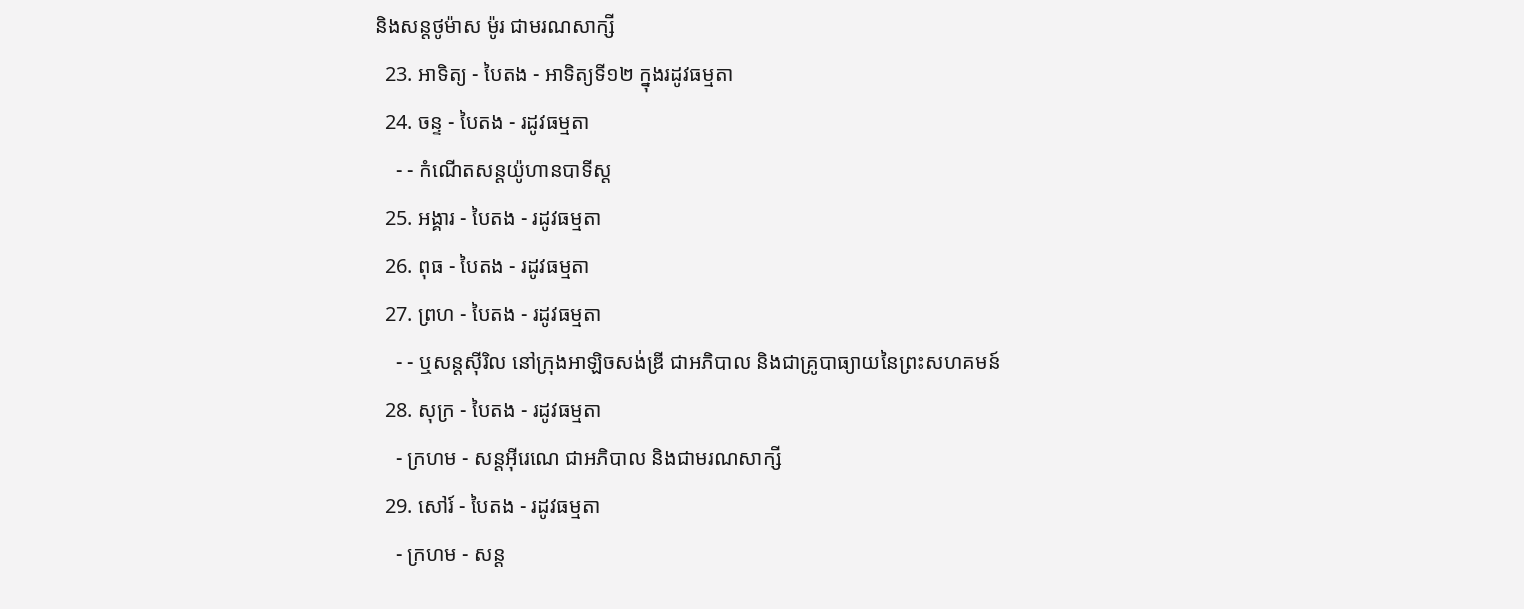និងសន្ដថូម៉ាស ម៉ូរ ជាមរណសាក្សី
  23. អាទិត្យ - បៃតង - អាទិត្យទី១២ ក្នុងរដូវធម្មតា
  24. ចន្ទ - បៃតង - រដូវធម្មតា
    - - កំណើតសន្ដយ៉ូហានបាទីស្ដ
  25. អង្គារ - បៃតង - រដូវធម្មតា
  26. ពុធ - បៃតង - រដូវធម្មតា
  27. ព្រហ - បៃតង - រដូវធម្មតា
    - - ឬសន្ដស៊ីរិល នៅក្រុងអាឡិចសង់ឌ្រី ជាអភិបាល និងជាគ្រូបាធ្យាយនៃព្រះសហគមន៍
  28. សុក្រ - បៃតង - រដូវធម្មតា
    - ក្រហម - សន្ដអ៊ីរេណេ ជាអភិបាល និងជាមរណសាក្សី
  29. សៅរ៍ - បៃតង - រដូវធម្មតា
    - ក្រហម - សន្ដ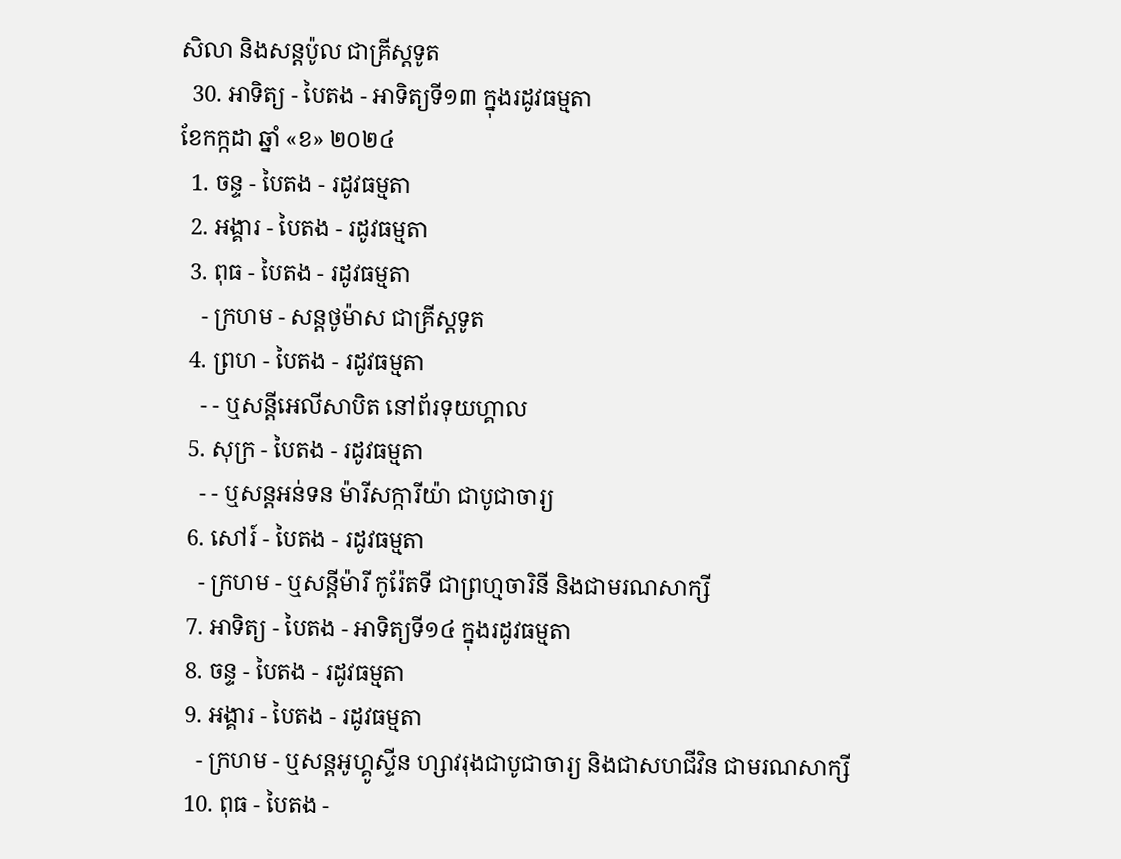សិលា និងសន្ដប៉ូល ជាគ្រីស្ដទូត
  30. អាទិត្យ - បៃតង - អាទិត្យទី១៣ ក្នុងរដូវធម្មតា
ខែកក្កដា ឆ្នាំ «ខ» ២០២៤
  1. ចន្ទ - បៃតង - រដូវធម្មតា
  2. អង្គារ - បៃតង - រដូវធម្មតា
  3. ពុធ - បៃតង - រដូវធម្មតា
    - ក្រហម - សន្ដថូម៉ាស ជាគ្រីស្ដទូត
  4. ព្រហ - បៃតង - រដូវធម្មតា
    - - ឬសន្ដីអេលីសាបិត នៅព័រទុយហ្គាល
  5. សុក្រ - បៃតង - រដូវធម្មតា
    - - ឬសន្ដអន់ទន ម៉ារីសក្ការីយ៉ា ជាបូជាចារ្យ
  6. សៅរ៍ - បៃតង - រដូវធម្មតា
    - ក្រហម - ឬសន្ដីម៉ារី កូរ៉ែតទី ជាព្រហ្មចារិនី និងជាមរណសាក្សី
  7. អាទិត្យ - បៃតង - អាទិត្យទី១៤ ក្នុងរដូវធម្មតា
  8. ចន្ទ - បៃតង - រដូវធម្មតា
  9. អង្គារ - បៃតង - រដូវធម្មតា
    - ក្រហម - ឬសន្ដអូហ្គូស្ទីន ហ្សាវរុងជាបូជាចារ្យ និងជាសហជីវិន ជាមរណសាក្សី
  10. ពុធ - បៃតង -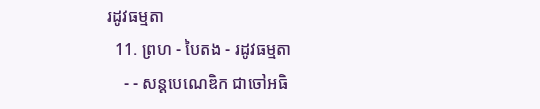រដូវធម្មតា
  11. ព្រហ - បៃតង - រដូវធម្មតា
    - - សន្ដបេណេឌិក ជាចៅអធិ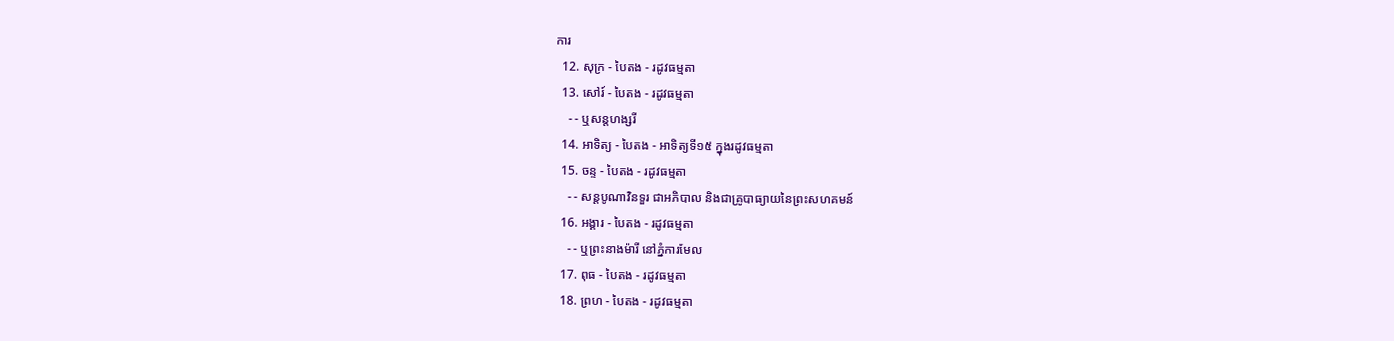ការ
  12. សុក្រ - បៃតង - រដូវធម្មតា
  13. សៅរ៍ - បៃតង - រដូវធម្មតា
    - - ឬសន្ដហង្សរី
  14. អាទិត្យ - បៃតង - អាទិត្យទី១៥ ក្នុងរដូវធម្មតា
  15. ចន្ទ - បៃតង - រដូវធម្មតា
    - - សន្ដបូណាវិនទួរ ជាអភិបាល និងជាគ្រូបាធ្យាយនៃព្រះសហគមន៍
  16. អង្គារ - បៃតង - រដូវធម្មតា
    - - ឬព្រះនាងម៉ារី នៅភ្នំការមែល
  17. ពុធ - បៃតង - រដូវធម្មតា
  18. ព្រហ - បៃតង - រដូវធម្មតា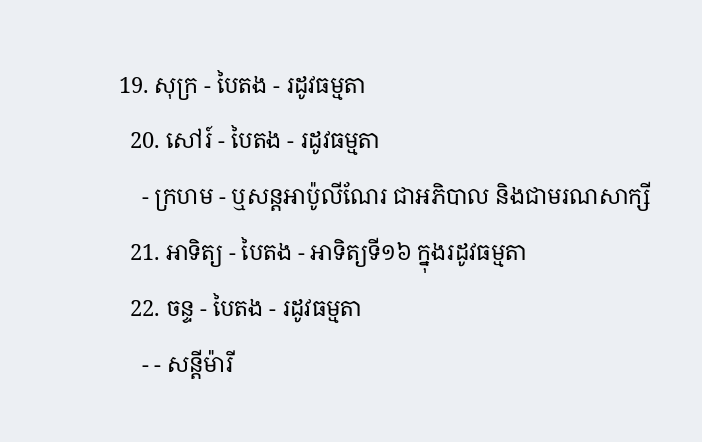19. សុក្រ - បៃតង - រដូវធម្មតា
  20. សៅរ៍ - បៃតង - រដូវធម្មតា
    - ក្រហម - ឬសន្ដអាប៉ូលីណែរ ជាអភិបាល និងជាមរណសាក្សី
  21. អាទិត្យ - បៃតង - អាទិត្យទី១៦ ក្នុងរដូវធម្មតា
  22. ចន្ទ - បៃតង - រដូវធម្មតា
    - - សន្ដីម៉ារី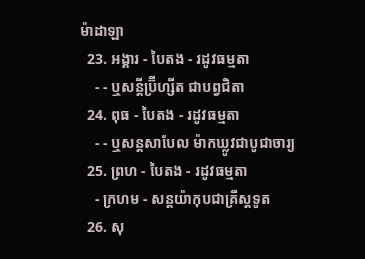ម៉ាដាឡា
  23. អង្គារ - បៃតង - រដូវធម្មតា
    - - ឬសន្ដីប្រ៊ីហ្សីត ជាបព្វជិតា
  24. ពុធ - បៃតង - រដូវធម្មតា
    - - ឬសន្ដសាបែល ម៉ាកឃ្លូវជាបូជាចារ្យ
  25. ព្រហ - បៃតង - រដូវធម្មតា
    - ក្រហម - សន្ដយ៉ាកុបជាគ្រីស្ដទូត
  26. សុ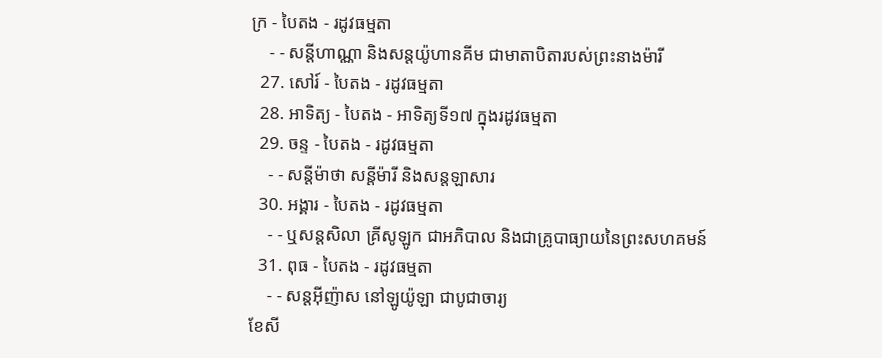ក្រ - បៃតង - រដូវធម្មតា
    - - សន្ដីហាណ្ណា និងសន្ដយ៉ូហានគីម ជាមាតាបិតារបស់ព្រះនាងម៉ារី
  27. សៅរ៍ - បៃតង - រដូវធម្មតា
  28. អាទិត្យ - បៃតង - អាទិត្យទី១៧ ក្នុងរដូវធម្មតា
  29. ចន្ទ - បៃតង - រដូវធម្មតា
    - - សន្ដីម៉ាថា សន្ដីម៉ារី និងសន្ដឡាសារ
  30. អង្គារ - បៃតង - រដូវធម្មតា
    - - ឬសន្ដសិលា គ្រីសូឡូក ជាអភិបាល និងជាគ្រូបាធ្យាយនៃព្រះសហគមន៍
  31. ពុធ - បៃតង - រដូវធម្មតា
    - - សន្ដអ៊ីញ៉ាស នៅឡូយ៉ូឡា ជាបូជាចារ្យ
ខែសី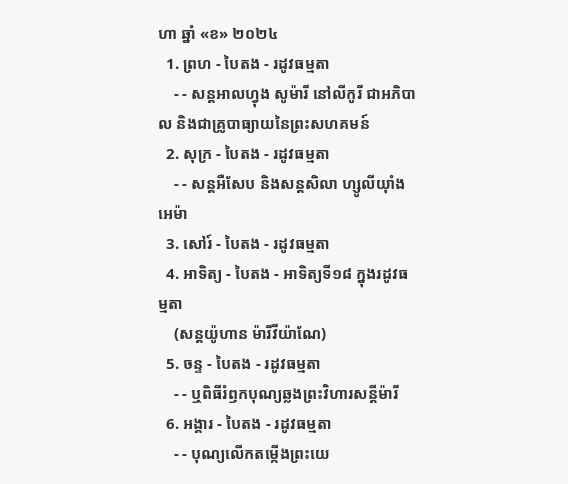ហា ឆ្នាំ «ខ» ២០២៤
  1. ព្រហ - បៃតង - រដូវធម្មតា
    - - សន្ដអាលហ្វុង សូម៉ារី នៅលីកូរី ជាអភិបាល និងជាគ្រូបាធ្យាយនៃព្រះសហគមន៍
  2. សុក្រ - បៃតង - រដូវធម្មតា
    - - សន្តអឺសែប និងសន្តសិលា ហ្សូលីយ៉ាំងអេម៉ា
  3. សៅរ៍ - បៃតង - រដូវធម្មតា
  4. អាទិត្យ - បៃតង - អាទិត្យទី១៨ ក្នុងរដូវធម្មតា
    (សន្តយ៉ូហាន ម៉ារីវីយ៉ាណែ)
  5. ចន្ទ - បៃតង - រដូវធម្មតា
    - - ឬពិធីរំឭកបុណ្យឆ្លងព្រះវិហារសន្តីម៉ារី
  6. អង្គារ - បៃតង - រដូវធម្មតា
    - - បុណ្យលើកតម្កើងព្រះយេ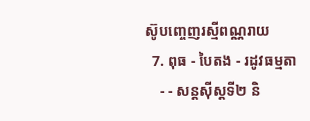ស៊ូបញ្ចេញរស្មីពណ្ណរាយ
  7. ពុធ - បៃតង - រដូវធម្មតា
    - - សន្តស៊ីស្តទី២ និ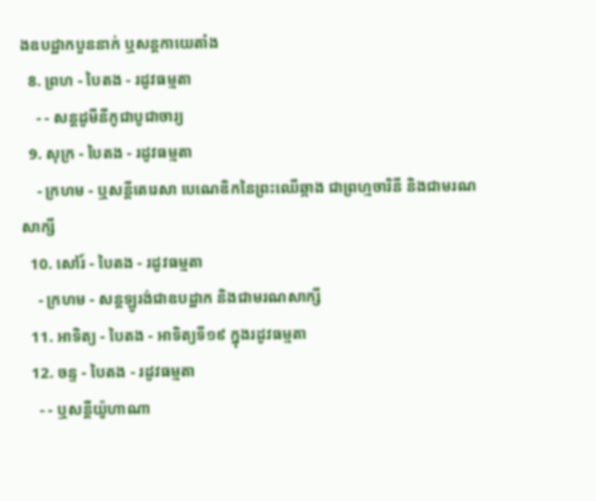ងឧបដ្ឋាកបួននាក់ ឬសន្តកាយេតាំង
  8. ព្រហ - បៃតង - រដូវធម្មតា
    - - សន្តដូមីនីកូជាបូជាចារ្យ
  9. សុក្រ - បៃតង - រដូវធម្មតា
    - ក្រហម - ឬសន្ដីតេរេសា បេណេឌិកនៃព្រះឈើឆ្កាង ជាព្រហ្មចារិនី និងជាមរណសាក្សី
  10. សៅរ៍ - បៃតង - រដូវធម្មតា
    - ក្រហម - សន្តឡូរង់ជាឧបដ្ឋាក និងជាមរណសាក្សី
  11. អាទិត្យ - បៃតង - អាទិត្យទី១៩ ក្នុងរដូវធម្មតា
  12. ចន្ទ - បៃតង - រដូវធម្មតា
    - - ឬសន្តីយ៉ូហាណា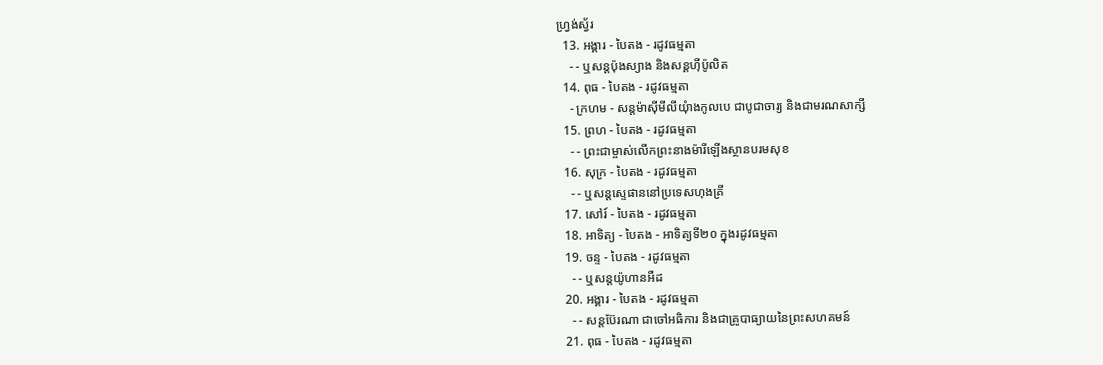ហ្រ្វង់ស្វ័រ
  13. អង្គារ - បៃតង - រដូវធម្មតា
    - - ឬសន្តប៉ុងស្យាង និងសន្តហ៊ីប៉ូលិត
  14. ពុធ - បៃតង - រដូវធម្មតា
    - ក្រហម - សន្តម៉ាស៊ីមីលីយុំាងកូលបេ ជាបូជាចារ្យ និងជាមរណសាក្សី
  15. ព្រហ - បៃតង - រដូវធម្មតា
    - - ព្រះជាម្ចាស់លើកព្រះនាងម៉ារីឡើងស្ថានបរមសុខ
  16. សុក្រ - បៃតង - រដូវធម្មតា
    - - ឬសន្តស្ទេផាននៅប្រទេសហុងគ្រី
  17. សៅរ៍ - បៃតង - រដូវធម្មតា
  18. អាទិត្យ - បៃតង - អាទិត្យទី២០ ក្នុងរដូវធម្មតា
  19. ចន្ទ - បៃតង - រដូវធម្មតា
    - - ឬសន្តយ៉ូហានអឺដ
  20. អង្គារ - បៃតង - រដូវធម្មតា
    - - សន្តប៊ែរណា ជាចៅអធិការ និងជាគ្រូបាធ្យាយនៃព្រះសហគមន៍
  21. ពុធ - បៃតង - រដូវធម្មតា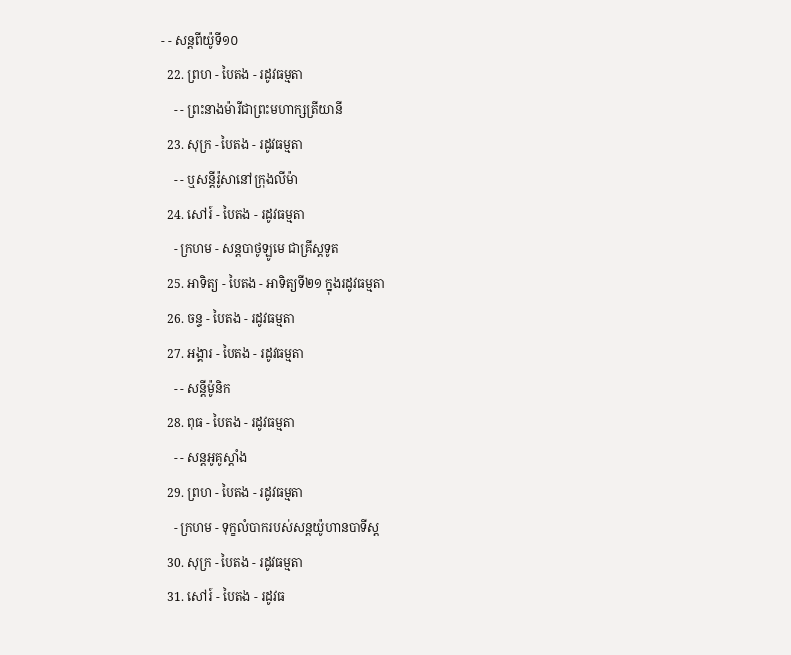- - សន្តពីយ៉ូទី១០
  22. ព្រហ - បៃតង - រដូវធម្មតា
    - - ព្រះនាងម៉ារីជាព្រះមហាក្សត្រីយានី
  23. សុក្រ - បៃតង - រដូវធម្មតា
    - - ឬសន្តីរ៉ូសានៅក្រុងលីម៉ា
  24. សៅរ៍ - បៃតង - រដូវធម្មតា
    - ក្រហម - សន្តបាថូឡូមេ ជាគ្រីស្ដទូត
  25. អាទិត្យ - បៃតង - អាទិត្យទី២១ ក្នុងរដូវធម្មតា
  26. ចន្ទ - បៃតង - រដូវធម្មតា
  27. អង្គារ - បៃតង - រដូវធម្មតា
    - - សន្ដីម៉ូនិក
  28. ពុធ - បៃតង - រដូវធម្មតា
    - - សន្តអូគូស្តាំង
  29. ព្រហ - បៃតង - រដូវធម្មតា
    - ក្រហម - ទុក្ខលំបាករបស់សន្តយ៉ូហានបាទីស្ដ
  30. សុក្រ - បៃតង - រដូវធម្មតា
  31. សៅរ៍ - បៃតង - រដូវធ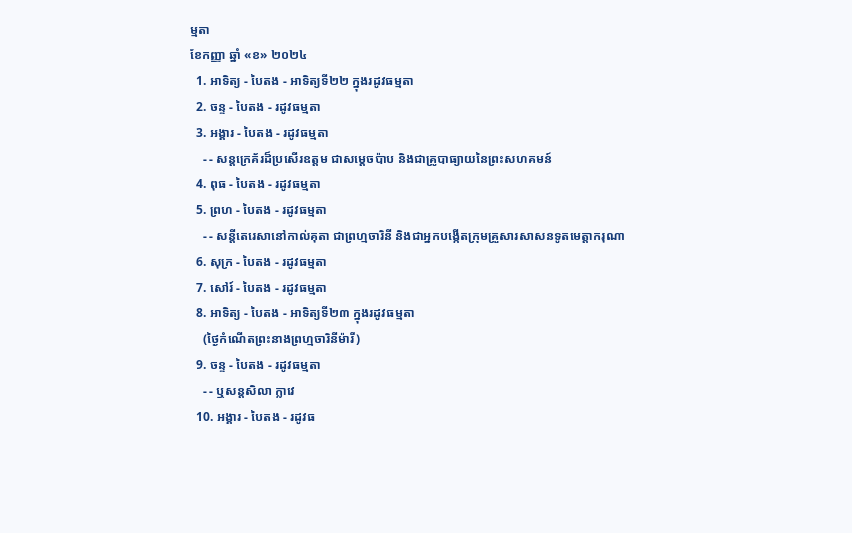ម្មតា
ខែកញ្ញា ឆ្នាំ «ខ» ២០២៤
  1. អាទិត្យ - បៃតង - អាទិត្យទី២២ ក្នុងរដូវធម្មតា
  2. ចន្ទ - បៃតង - រដូវធម្មតា
  3. អង្គារ - បៃតង - រដូវធម្មតា
    - - សន្តក្រេគ័រដ៏ប្រសើរឧត្តម ជាសម្ដេចប៉ាប និងជាគ្រូបាធ្យាយនៃព្រះសហគមន៍
  4. ពុធ - បៃតង - រដូវធម្មតា
  5. ព្រហ - បៃតង - រដូវធម្មតា
    - - សន្តីតេរេសានៅកាល់គុតា ជាព្រហ្មចារិនី និងជាអ្នកបង្កើតក្រុមគ្រួសារសាសនទូតមេត្ដាករុណា
  6. សុក្រ - បៃតង - រដូវធម្មតា
  7. សៅរ៍ - បៃតង - រដូវធម្មតា
  8. អាទិត្យ - បៃតង - អាទិត្យទី២៣ ក្នុងរដូវធម្មតា
    (ថ្ងៃកំណើតព្រះនាងព្រហ្មចារិនីម៉ារី)
  9. ចន្ទ - បៃតង - រដូវធម្មតា
    - - ឬសន្តសិលា ក្លាវេ
  10. អង្គារ - បៃតង - រដូវធ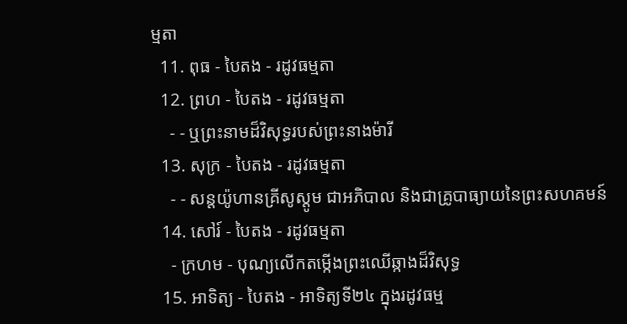ម្មតា
  11. ពុធ - បៃតង - រដូវធម្មតា
  12. ព្រហ - បៃតង - រដូវធម្មតា
    - - ឬព្រះនាមដ៏វិសុទ្ធរបស់ព្រះនាងម៉ារី
  13. សុក្រ - បៃតង - រដូវធម្មតា
    - - សន្តយ៉ូហានគ្រីសូស្តូម ជាអភិបាល និងជាគ្រូបាធ្យាយនៃព្រះសហគមន៍
  14. សៅរ៍ - បៃតង - រដូវធម្មតា
    - ក្រហម - បុណ្យលើកតម្កើងព្រះឈើឆ្កាងដ៏វិសុទ្ធ
  15. អាទិត្យ - បៃតង - អាទិត្យទី២៤ ក្នុងរដូវធម្ម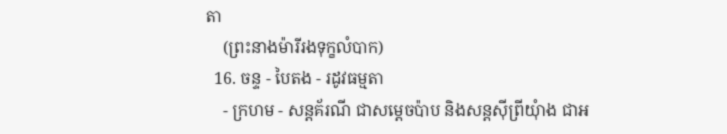តា
    (ព្រះនាងម៉ារីរងទុក្ខលំបាក)
  16. ចន្ទ - បៃតង - រដូវធម្មតា
    - ក្រហម - សន្តគ័រណី ជាសម្ដេចប៉ាប និងសន្តស៊ីព្រីយុំាង ជាអ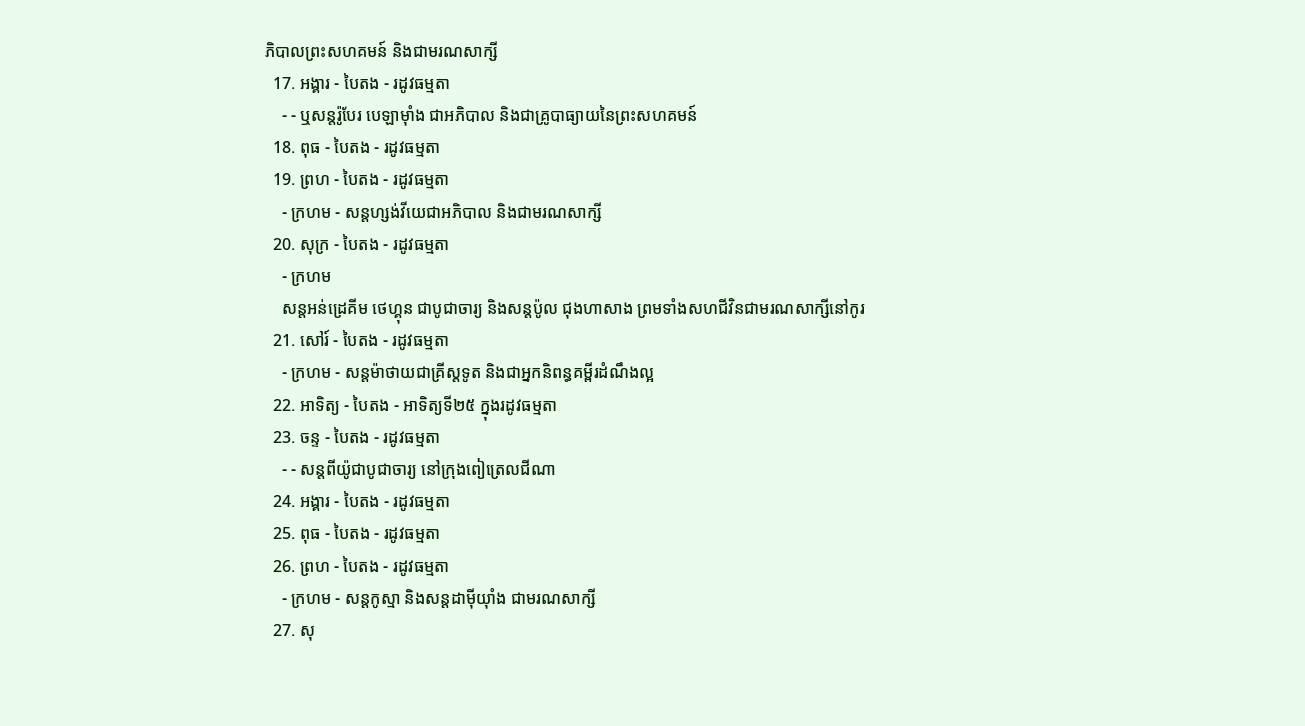ភិបាលព្រះសហគមន៍ និងជាមរណសាក្សី
  17. អង្គារ - បៃតង - រដូវធម្មតា
    - - ឬសន្តរ៉ូបែរ បេឡាម៉ាំង ជាអភិបាល និងជាគ្រូបាធ្យាយនៃព្រះសហគមន៍
  18. ពុធ - បៃតង - រដូវធម្មតា
  19. ព្រហ - បៃតង - រដូវធម្មតា
    - ក្រហម - សន្តហ្សង់វីយេជាអភិបាល និងជាមរណសាក្សី
  20. សុក្រ - បៃតង - រដូវធម្មតា
    - ក្រហម
    សន្តអន់ដ្រេគីម ថេហ្គុន ជាបូជាចារ្យ និងសន្តប៉ូល ជុងហាសាង ព្រមទាំងសហជីវិនជាមរណសាក្សីនៅកូរ
  21. សៅរ៍ - បៃតង - រដូវធម្មតា
    - ក្រហម - សន្តម៉ាថាយជាគ្រីស្តទូត និងជាអ្នកនិពន្ធគម្ពីរដំណឹងល្អ
  22. អាទិត្យ - បៃតង - អាទិត្យទី២៥ ក្នុងរដូវធម្មតា
  23. ចន្ទ - បៃតង - រដូវធម្មតា
    - - សន្តពីយ៉ូជាបូជាចារ្យ នៅក្រុងពៀត្រេលជីណា
  24. អង្គារ - បៃតង - រដូវធម្មតា
  25. ពុធ - បៃតង - រដូវធម្មតា
  26. ព្រហ - បៃតង - រដូវធម្មតា
    - ក្រហម - សន្តកូស្មា និងសន្តដាម៉ីយុាំង ជាមរណសាក្សី
  27. សុ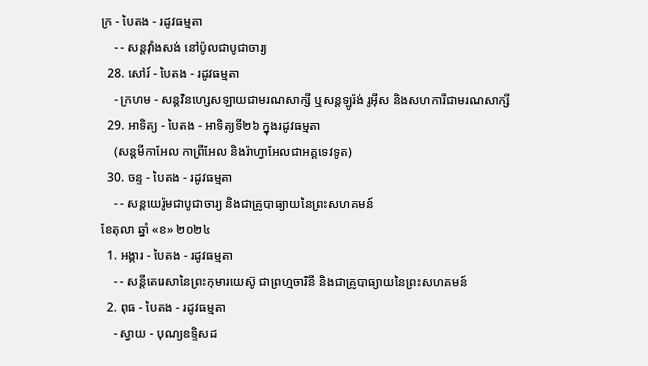ក្រ - បៃតង - រដូវធម្មតា
    - - សន្តវុាំងសង់ នៅប៉ូលជាបូជាចារ្យ
  28. សៅរ៍ - បៃតង - រដូវធម្មតា
    - ក្រហម - សន្តវិនហ្សេសឡាយជាមរណសាក្សី ឬសន្តឡូរ៉ង់ រូអ៊ីស និងសហការីជាមរណសាក្សី
  29. អាទិត្យ - បៃតង - អាទិត្យទី២៦ ក្នុងរដូវធម្មតា
    (សន្តមីកាអែល កាព្រីអែល និងរ៉ាហ្វាអែលជាអគ្គទេវទូត)
  30. ចន្ទ - បៃតង - រដូវធម្មតា
    - - សន្ដយេរ៉ូមជាបូជាចារ្យ និងជាគ្រូបាធ្យាយនៃព្រះសហគមន៍
ខែតុលា ឆ្នាំ «ខ» ២០២៤
  1. អង្គារ - បៃតង - រដូវធម្មតា
    - - សន្តីតេរេសានៃព្រះកុមារយេស៊ូ ជាព្រហ្មចារិនី និងជាគ្រូបាធ្យាយនៃព្រះសហគមន៍
  2. ពុធ - បៃតង - រដូវធម្មតា
    - ស្វាយ - បុណ្យឧទ្ទិសដ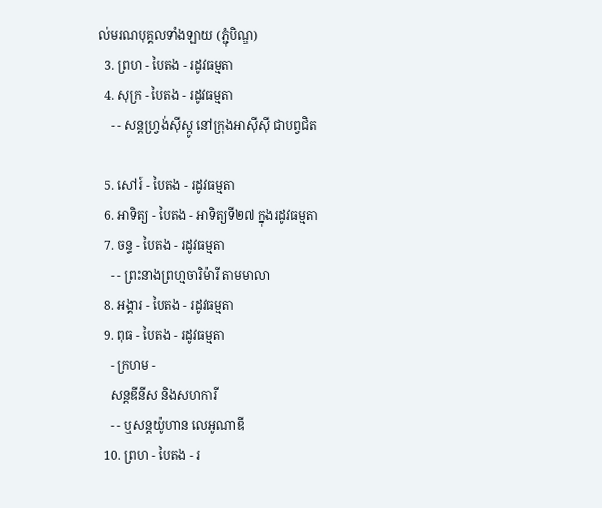ល់មរណបុគ្គលទាំងឡាយ (ភ្ជុំបិណ្ឌ)
  3. ព្រហ - បៃតង - រដូវធម្មតា
  4. សុក្រ - បៃតង - រដូវធម្មតា
    - - សន្តហ្វ្រង់ស៊ីស្កូ នៅក្រុងអាស៊ីស៊ី ជាបព្វជិត

  5. សៅរ៍ - បៃតង - រដូវធម្មតា
  6. អាទិត្យ - បៃតង - អាទិត្យទី២៧ ក្នុងរដូវធម្មតា
  7. ចន្ទ - បៃតង - រដូវធម្មតា
    - - ព្រះនាងព្រហ្មចារិម៉ារី តាមមាលា
  8. អង្គារ - បៃតង - រដូវធម្មតា
  9. ពុធ - បៃតង - រដូវធម្មតា
    - ក្រហម -
    សន្តឌីនីស និងសហការី
    - - ឬសន្តយ៉ូហាន លេអូណាឌី
  10. ព្រហ - បៃតង - រ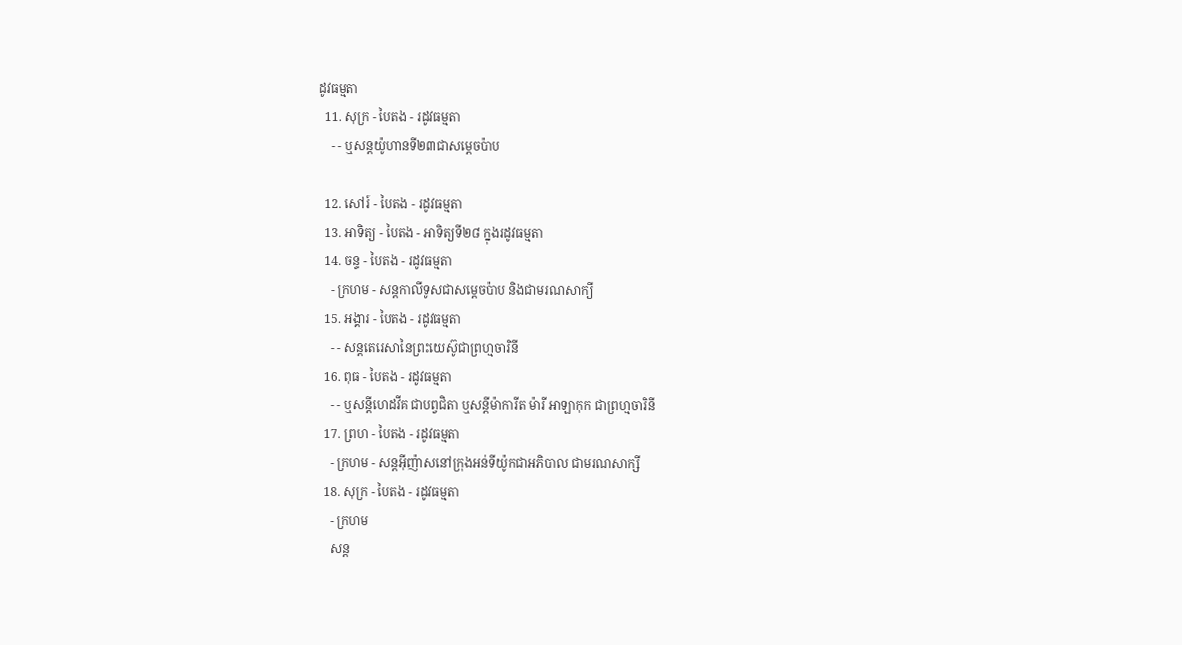ដូវធម្មតា
  11. សុក្រ - បៃតង - រដូវធម្មតា
    - - ឬសន្តយ៉ូហានទី២៣ជាសម្តេចប៉ាប

  12. សៅរ៍ - បៃតង - រដូវធម្មតា
  13. អាទិត្យ - បៃតង - អាទិត្យទី២៨ ក្នុងរដូវធម្មតា
  14. ចន្ទ - បៃតង - រដូវធម្មតា
    - ក្រហម - សន្ដកាលីទូសជាសម្ដេចប៉ាប និងជាមរណសាក្យី
  15. អង្គារ - បៃតង - រដូវធម្មតា
    - - សន្តតេរេសានៃព្រះយេស៊ូជាព្រហ្មចារិនី
  16. ពុធ - បៃតង - រដូវធម្មតា
    - - ឬសន្ដីហេដវីគ ជាបព្វជិតា ឬសន្ដីម៉ាការីត ម៉ារី អាឡាកុក ជាព្រហ្មចារិនី
  17. ព្រហ - បៃតង - រដូវធម្មតា
    - ក្រហម - សន្តអ៊ីញ៉ាសនៅក្រុងអន់ទីយ៉ូកជាអភិបាល ជាមរណសាក្សី
  18. សុក្រ - បៃតង - រដូវធម្មតា
    - ក្រហម
    សន្ត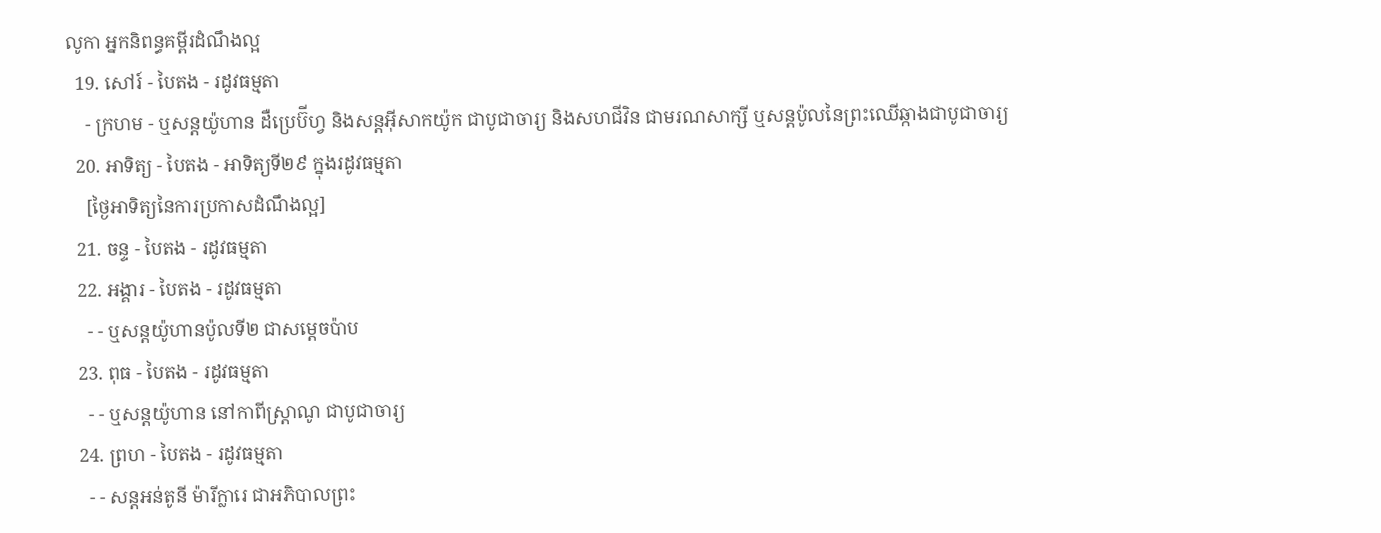លូកា អ្នកនិពន្ធគម្ពីរដំណឹងល្អ
  19. សៅរ៍ - បៃតង - រដូវធម្មតា
    - ក្រហម - ឬសន្ដយ៉ូហាន ដឺប្រេប៊ីហ្វ និងសន្ដអ៊ីសាកយ៉ូក ជាបូជាចារ្យ និងសហជីវិន ជាមរណសាក្សី ឬសន្ដប៉ូលនៃព្រះឈើឆ្កាងជាបូជាចារ្យ
  20. អាទិត្យ - បៃតង - អាទិត្យទី២៩ ក្នុងរដូវធម្មតា
    [ថ្ងៃអាទិត្យនៃការប្រកាសដំណឹងល្អ]
  21. ចន្ទ - បៃតង - រដូវធម្មតា
  22. អង្គារ - បៃតង - រដូវធម្មតា
    - - ឬសន្តយ៉ូហានប៉ូលទី២ ជាសម្ដេចប៉ាប
  23. ពុធ - បៃតង - រដូវធម្មតា
    - - ឬសន្ដយ៉ូហាន នៅកាពីស្រ្ដាណូ ជាបូជាចារ្យ
  24. ព្រហ - បៃតង - រដូវធម្មតា
    - - សន្តអន់តូនី ម៉ារីក្លារេ ជាអភិបាលព្រះ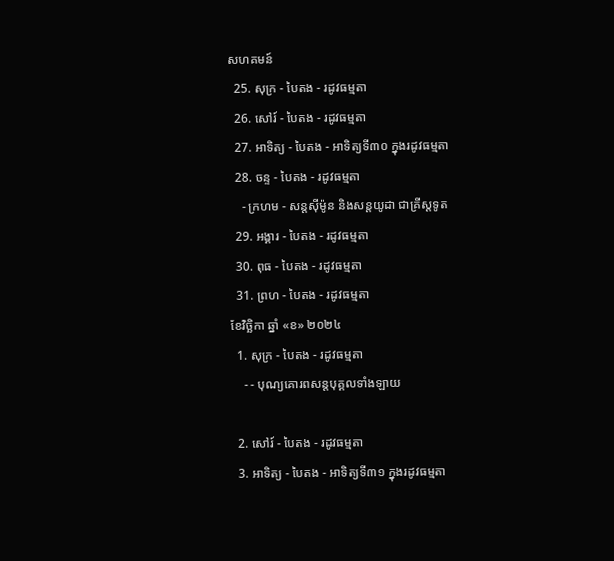សហគមន៍
  25. សុក្រ - បៃតង - រដូវធម្មតា
  26. សៅរ៍ - បៃតង - រដូវធម្មតា
  27. អាទិត្យ - បៃតង - អាទិត្យទី៣០ ក្នុងរដូវធម្មតា
  28. ចន្ទ - បៃតង - រដូវធម្មតា
    - ក្រហម - សន្ដស៊ីម៉ូន និងសន្ដយូដា ជាគ្រីស្ដទូត
  29. អង្គារ - បៃតង - រដូវធម្មតា
  30. ពុធ - បៃតង - រដូវធម្មតា
  31. ព្រហ - បៃតង - រដូវធម្មតា
ខែវិច្ឆិកា ឆ្នាំ «ខ» ២០២៤
  1. សុក្រ - បៃតង - រដូវធម្មតា
    - - បុណ្យគោរពសន្ដបុគ្គលទាំងឡាយ

  2. សៅរ៍ - បៃតង - រដូវធម្មតា
  3. អាទិត្យ - បៃតង - អាទិត្យទី៣១ ក្នុងរដូវធម្មតា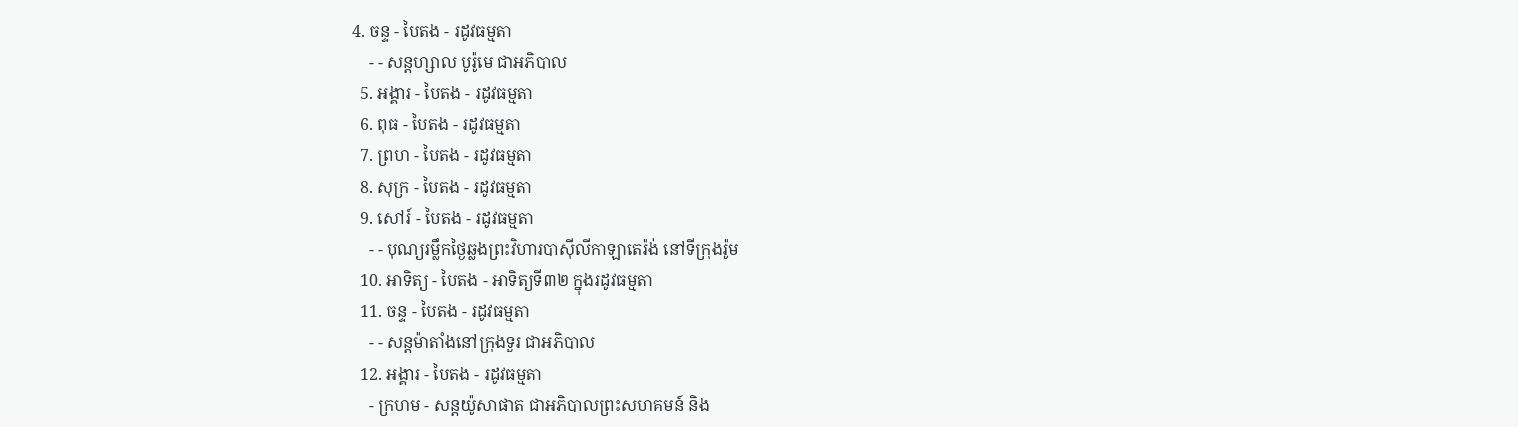4. ចន្ទ - បៃតង - រដូវធម្មតា
    - - សន្ដហ្សាល បូរ៉ូមេ ជាអភិបាល
  5. អង្គារ - បៃតង - រដូវធម្មតា
  6. ពុធ - បៃតង - រដូវធម្មតា
  7. ព្រហ - បៃតង - រដូវធម្មតា
  8. សុក្រ - បៃតង - រដូវធម្មតា
  9. សៅរ៍ - បៃតង - រដូវធម្មតា
    - - បុណ្យរម្លឹកថ្ងៃឆ្លងព្រះវិហារបាស៊ីលីកាឡាតេរ៉ង់ នៅទីក្រុងរ៉ូម
  10. អាទិត្យ - បៃតង - អាទិត្យទី៣២ ក្នុងរដូវធម្មតា
  11. ចន្ទ - បៃតង - រដូវធម្មតា
    - - សន្ដម៉ាតាំងនៅក្រុងទួរ ជាអភិបាល
  12. អង្គារ - បៃតង - រដូវធម្មតា
    - ក្រហម - សន្ដយ៉ូសាផាត ជាអភិបាលព្រះសហគមន៍ និង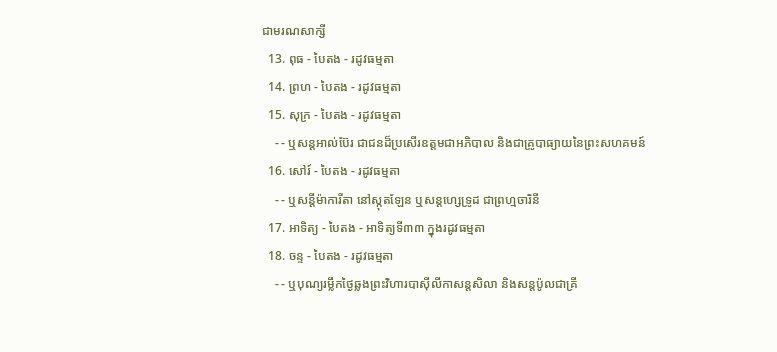ជាមរណសាក្សី
  13. ពុធ - បៃតង - រដូវធម្មតា
  14. ព្រហ - បៃតង - រដូវធម្មតា
  15. សុក្រ - បៃតង - រដូវធម្មតា
    - - ឬសន្ដអាល់ប៊ែរ ជាជនដ៏ប្រសើរឧត្ដមជាអភិបាល និងជាគ្រូបាធ្យាយនៃព្រះសហគមន៍
  16. សៅរ៍ - បៃតង - រដូវធម្មតា
    - - ឬសន្ដីម៉ាការីតា នៅស្កុតឡែន ឬសន្ដហ្សេទ្រូដ ជាព្រហ្មចារិនី
  17. អាទិត្យ - បៃតង - អាទិត្យទី៣៣ ក្នុងរដូវធម្មតា
  18. ចន្ទ - បៃតង - រដូវធម្មតា
    - - ឬបុណ្យរម្លឹកថ្ងៃឆ្លងព្រះវិហារបាស៊ីលីកាសន្ដសិលា និងសន្ដប៉ូលជាគ្រី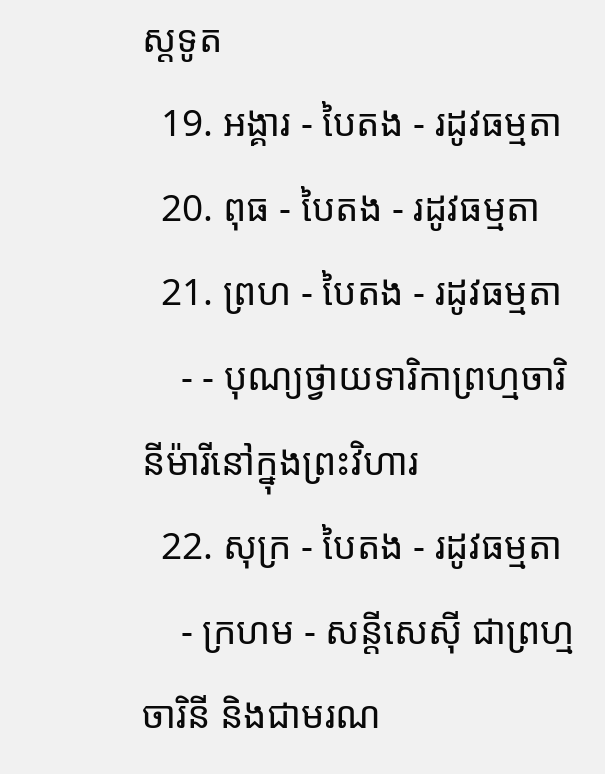ស្ដទូត
  19. អង្គារ - បៃតង - រដូវធម្មតា
  20. ពុធ - បៃតង - រដូវធម្មតា
  21. ព្រហ - បៃតង - រដូវធម្មតា
    - - បុណ្យថ្វាយទារិកាព្រហ្មចារិនីម៉ារីនៅក្នុងព្រះវិហារ
  22. សុក្រ - បៃតង - រដូវធម្មតា
    - ក្រហម - សន្ដីសេស៊ី ជាព្រហ្មចារិនី និងជាមរណ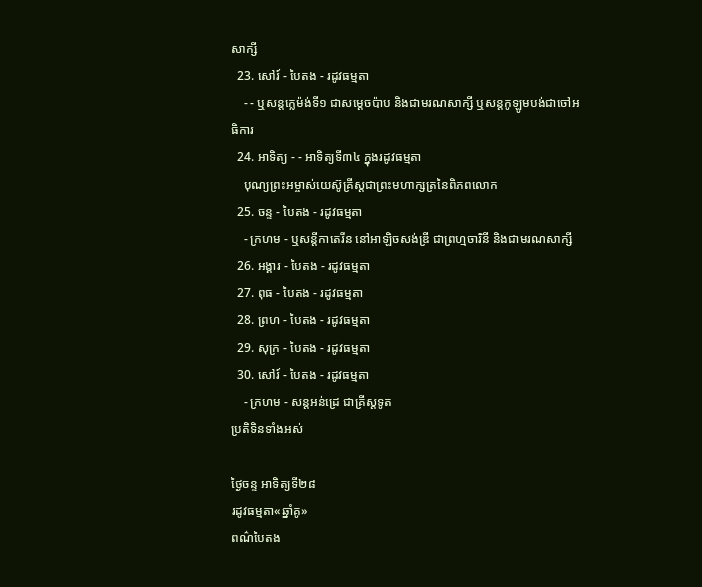សាក្សី
  23. សៅរ៍ - បៃតង - រដូវធម្មតា
    - - ឬសន្ដក្លេម៉ង់ទី១ ជាសម្ដេចប៉ាប និងជាមរណសាក្សី ឬសន្ដកូឡូមបង់ជាចៅអធិការ
  24. អាទិត្យ - - អាទិត្យទី៣៤ ក្នុងរដូវធម្មតា
    បុណ្យព្រះអម្ចាស់យេស៊ូគ្រីស្ដជាព្រះមហាក្សត្រនៃពិភពលោក
  25. ចន្ទ - បៃតង - រដូវធម្មតា
    - ក្រហម - ឬសន្ដីកាតេរីន នៅអាឡិចសង់ឌ្រី ជាព្រហ្មចារិនី និងជាមរណសាក្សី
  26. អង្គារ - បៃតង - រដូវធម្មតា
  27. ពុធ - បៃតង - រដូវធម្មតា
  28. ព្រហ - បៃតង - រដូវធម្មតា
  29. សុក្រ - បៃតង - រដូវធម្មតា
  30. សៅរ៍ - បៃតង - រដូវធម្មតា
    - ក្រហម - សន្ដអន់ដ្រេ ជាគ្រីស្ដទូត
ប្រតិទិនទាំងអស់

ថ្ងៃចន្ទ អាទិត្យទី២៨
រដូវធម្មតា«ឆ្នាំគូ»
ពណ៌បៃតង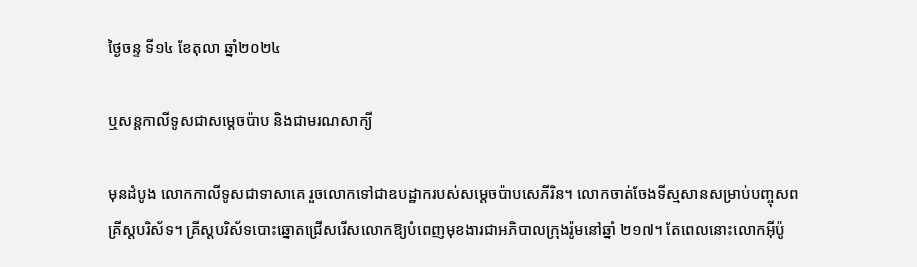ថ្ងៃចន្ទ ទី១៤ ខែតុលា ឆ្នាំ២០២៤

ឬសន្ដកាលីទូសជាសម្ដេចប៉ាប និងជាមរណសាក្យី

មុនដំបូង លោកកាលីទូសជាទាសាគេ រួចលោកទៅជាឧបដ្ឋាករបស់សម្តេចប៉ាបសេភីរិន។ លោកចាត់ចែងទីស្មសានសម្រាប់បញ្ចុសពគ្រីស្តបរិស័ទ។ គ្រីស្តបរិស័ទបោះឆ្នោតជ្រើសរើសលោកឱ្យបំពេញមុខងារជាអភិបាលក្រុងរ៉ូមនៅឆ្នាំ ២១៧។ តែពេលនោះលោកអ៊ីប៉ូ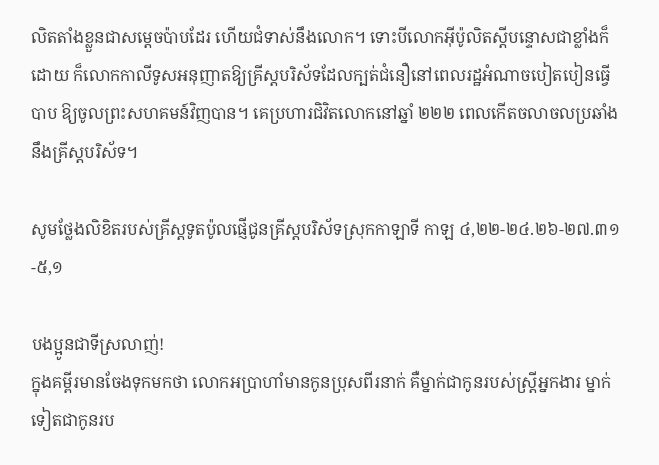លិតតាំងខ្លួនជាសម្តេចប៉ាបដែរ ហើយជំទាស់នឹងលោក។ ទោះបីលោកអ៊ីប៉ូលិតស្តីបន្ទោសជាខ្លាំងក៏ដោយ ក៏លោកកាលីទូសអនុញាតឱ្យគ្រីស្តបរិស័ទដែលក្បត់ជំនឿនៅពេលរដ្ឋអំណាចបៀតបៀនធ្វើបាប ឱ្យចូលព្រះសហគមន៍វិញបាន។ គេប្រហារជិវិតលោកនៅឆ្នាំ ២២២ ពេលកើតចលាចលប្រឆាំងនឹងគ្រីស្តបរិស័ទ។

សូមថ្លែងលិខិតរបស់គ្រីស្ដទូតប៉ូលផ្ញើជូនគ្រីស្ដបរិស័ទស្រុកកាឡាទី កាឡ ៤,២២-២៤.២៦-២៧.៣១-៥,១

បងប្អូនជាទីស្រលាញ់!
ក្នុងគម្ពីរមានចែងទុកមកថា លោកអប្រាហាំមានកូនប្រុសពីរនាក់ គឺម្នាក់ជាកូនរបស់ស្រ្តីអ្នកងារ ម្នាក់ទៀតជាកូនរប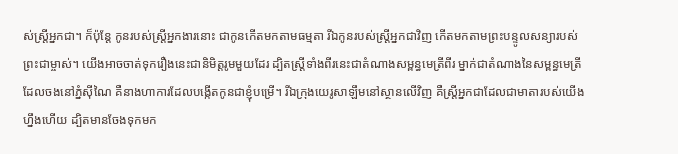ស់ស្រ្តីអ្នកជា។ ក៏ប៉ុន្តែ កូនរបស់ស្រ្តីអ្នកងារនោះ ជាកូនកើតមកតាមធម្មតា រីឯកូនរបស់ស្ដ្រីអ្នកជាវិញ កើតមកតាមព្រះបន្ទូលសន្យារបស់ព្រះជាម្ចាស់។ យើងអាចចាត់ទុករឿងនេះជានិមិត្តរូមមួយដែរ ដ្បិតស្រ្តីទាំងពីរនេះជាតំណាងសម្ពន្ធមេត្រីពីរ ម្នាក់ជាតំណាងនៃសម្ពន្ធមេត្រីដែលចងនៅភ្នំស៊ីណៃ គឺនាងហាការដែលបង្កើតកូនជាខ្ញុំបម្រើ។ រីឯក្រុងយេរូសាឡឹមនៅស្ថានលើវិញ គឺស្រ្តីអ្នកជាដែលជាមាតារបស់យើងហ្នឹងហើយ ដ្បិតមានចែងទុកមក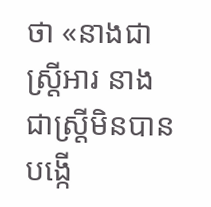ថា «នាងជាស្រ្តីអារ នាងជាស្រ្តីមិនបានបង្កើ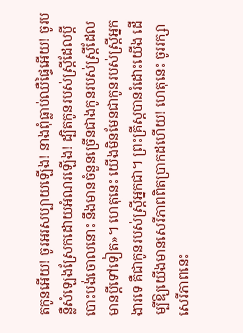តកូនអើយ! ចូរអរសប្បាយឡើង! នាងពុំធ្លាប់ឈឺផ្ទៃអើយ! ចូរបន្លឺសំឡេងស្រែកដោយអំណរឡើង! ដ្បិតកូនរបស់ស្រ្តីដែលប្តីបោះបង់ចោលនោះ នឹងមានចំនួនច្រើនជាងកូនរបស់ស្រ្តីដែលមានប្តីទៅទៀត»។ ហេតុនេះ យើងមិនមែនជាកូនរបស់ស្រ្តីអ្នកងារទេ គឺជាកូនរបស់ស្រ្តីអ្នកជា។ ព្រះគ្រីស្តបានរំដោះយើង ដើម្បីឱ្យយើងមានសេរីភាពពិតប្រាកដហើយ! ហេតុនេះ ចូររក្សាសេរីភាពនេះ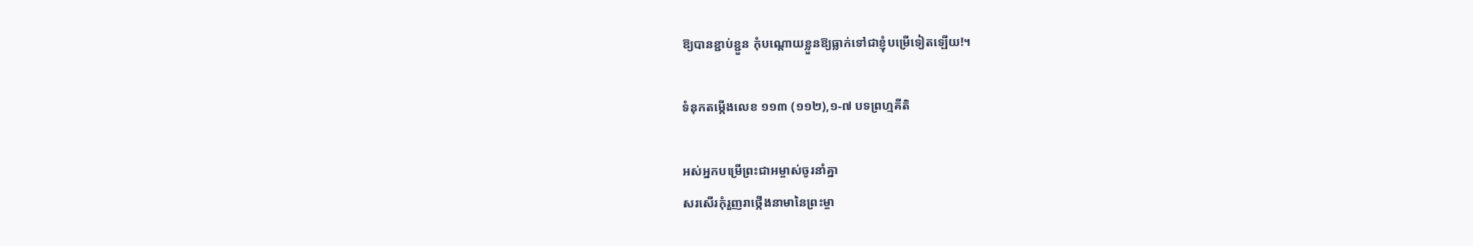ឱ្យបានខ្ជាប់ខ្ជួន កុំបណ្តោយខ្លួនឱ្យធ្លាក់ទៅជាខ្ញុំបម្រើទៀតឡើយ!។

ទំនុកតម្កើងលេខ ១១៣ (១១២),១-៧ បទព្រហ្មគីតិ

អស់អ្នកបម្រើព្រះជាអម្ចាស់ចូរនាំគ្នា
សរសើរកុំរួញរាថ្កើងនាមានៃព្រះម្ចា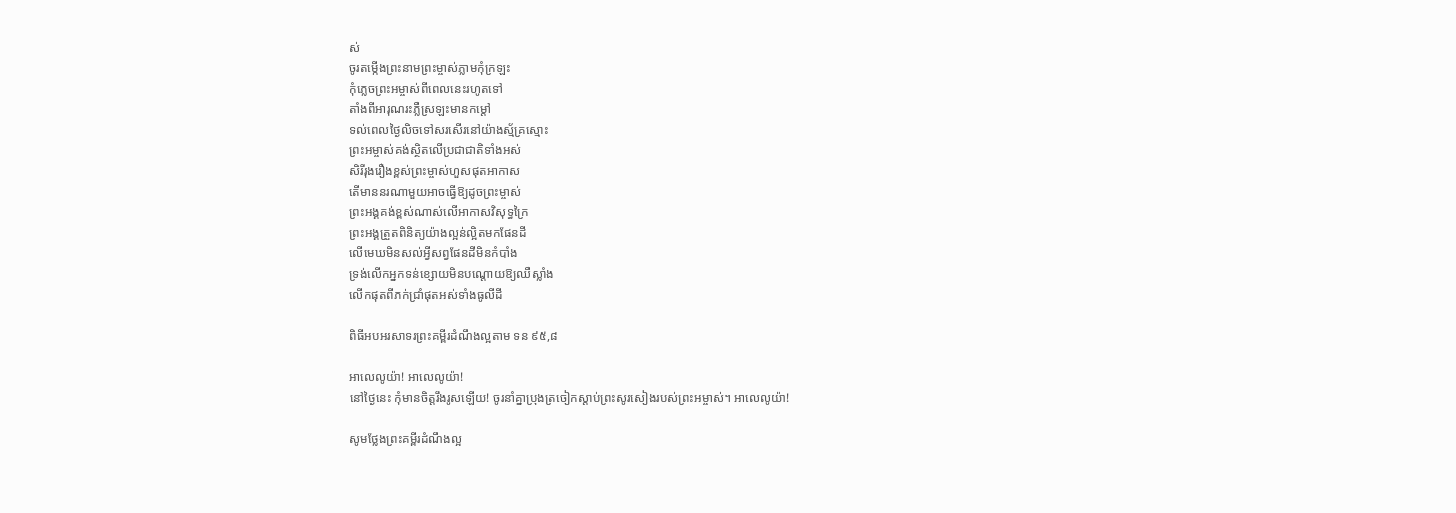ស់
ចូរតម្កើងព្រះនាមព្រះម្ចាស់ភ្លាមកុំក្រឡះ
កុំភ្លេចព្រះអម្ចាស់ពីពេលនេះរហូតទៅ
តាំងពីអារុណរះភ្លឺស្រឡះមានកម្ដៅ
ទល់ពេលថ្ងៃលិចទៅសរសើរនៅយ៉ាងស្ម័គ្រស្មោះ
ព្រះអម្ចាស់គង់ស្ថិតលើប្រជាជាតិទាំងអស់
សិរីរុងរឿងខ្ពស់ព្រះម្ចាស់ហួសផុតអាកាស
តើមាននរណាមួយអាចធ្វើឱ្យដូចព្រះម្ចាស់
ព្រះអង្គគង់ខ្ពស់ណាស់លើអាកាសវិសុទ្ធក្រៃ
ព្រះអង្គត្រួតពិនិត្យយ៉ាងល្អន់ល្អិតមកផែនដី
លើមេឃមិនសល់អ្វីសព្វផែនដីមិនកំបាំង
ទ្រង់លើកអ្នកទន់ខ្សោយមិនបណ្តោយឱ្យឈឺស្លាំង
លើកផុតពីភក់ជ្រាំផុតអស់ទាំងធូលីដី

ពិធីអបអរសាទរព្រះគម្ពីរដំណឹងល្អតាម ទន ៩៥,៨

អាលេលូយ៉ា! អាលេលូយ៉ា!
នៅថ្ងៃនេះ កុំមានចិត្តរឹងរូសឡើយ! ចូរនាំគ្នាប្រុងត្រចៀកស្តាប់ព្រះសូរសៀងរបស់ព្រះអម្ចាស់។ អាលេលូយ៉ា!

សូមថ្លែងព្រះគម្ពីរដំណឹងល្អ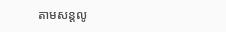តាមសន្តលូ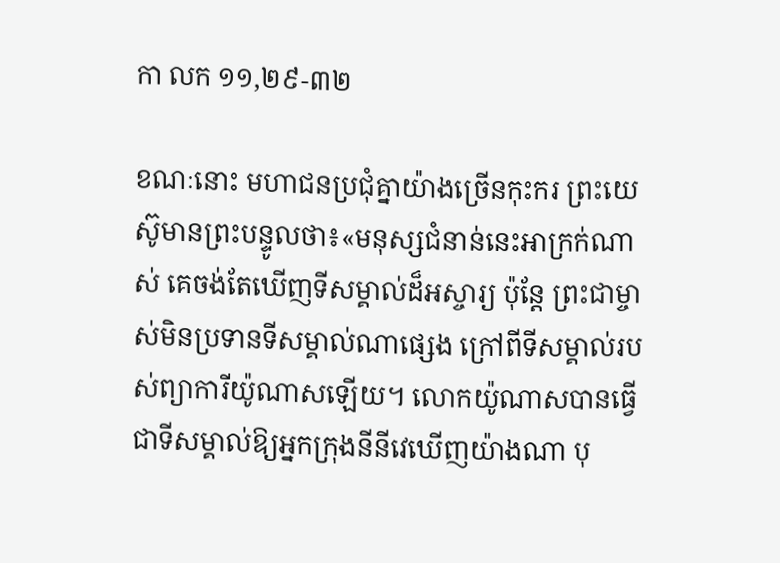កា លក ១១,២៩-៣២

ខណៈនោះ មហាជនប្រជុំគ្នាយ៉ាងច្រើនកុះករ ព្រះយេស៊ូមានព្រះបន្ទូលថា៖«មនុស្សជំនាន់នេះអាក្រក់ណាស់ គេចង់តែឃើញទីសម្គាល់ដ៏អស្ចារ្យ ប៉ុន្តែ ព្រះជាម្ចាស់មិនប្រទានទីសម្គាល់ណាផ្សេង ក្រៅពីទីសម្គាល់របស់ព្យាការីយ៉ូណាសឡើយ។ លោកយ៉ូណាសបានធ្វើជាទីសម្គាល់ឱ្យអ្នកក្រុងនីនីវេឃើញយ៉ាងណា បុ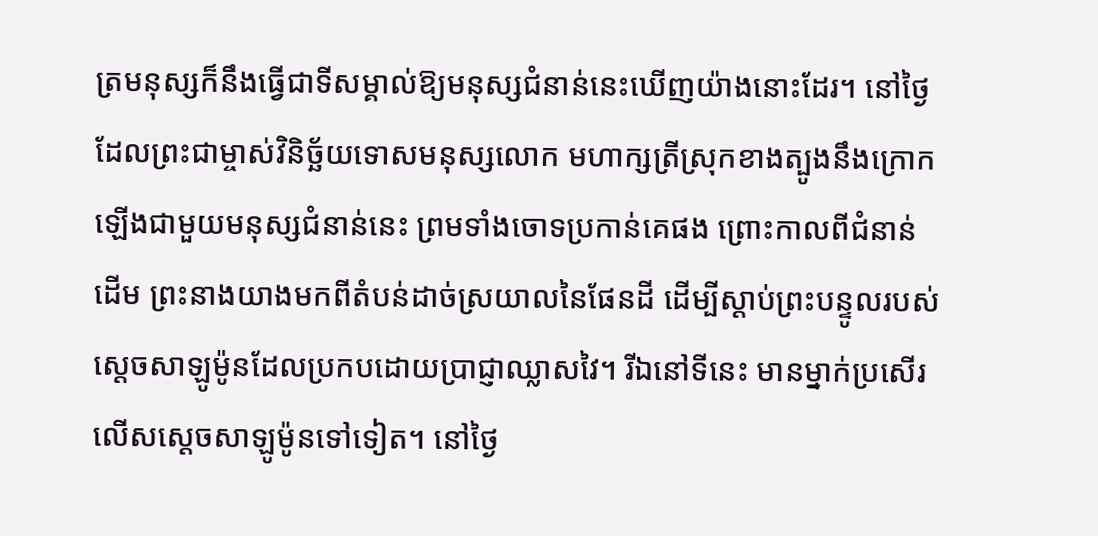ត្រមនុស្សក៏នឹងធ្វើជាទីសម្គាល់ឱ្យមនុស្សជំនាន់នេះឃើញយ៉ាងនោះដែរ។ នៅថ្ងៃដែលព្រះជាម្ចាស់វិនិច្ឆ័យទោសមនុស្សលោក មហាក្សត្រីស្រុកខាងត្បូងនឹងក្រោកឡើងជាមួយមនុស្សជំនាន់នេះ ព្រមទាំងចោទប្រកាន់គេផង ព្រោះកាលពីជំនាន់ដើម ព្រះនាងយាងមកពីតំបន់ដាច់ស្រយាលនៃផែនដី ដើម្បីស្តាប់ព្រះបន្ទូលរបស់ស្តេចសាឡូម៉ូនដែលប្រកបដោយប្រាជ្ញាឈ្លាសវៃ។ រីឯនៅទីនេះ មានម្នាក់ប្រសើរលើសស្តេចសាឡូម៉ូនទៅទៀត។ នៅថ្ងៃ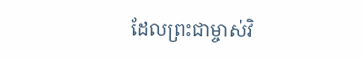ដែលព្រះជាម្ចាស់វិ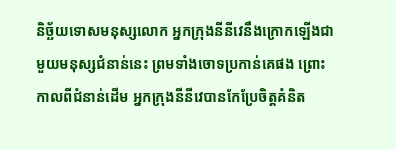និច្ឆ័យទោសមនុស្សលោក អ្នកក្រុងនីនីវេនឹងក្រោកឡើងជាមួយមនុស្សជំនាន់នេះ ព្រមទាំងចោទប្រកាន់គេផង ព្រោះកាលពីជំនាន់ដើម អ្នកក្រុងនីនីវេបានកែប្រែចិត្តគំនិត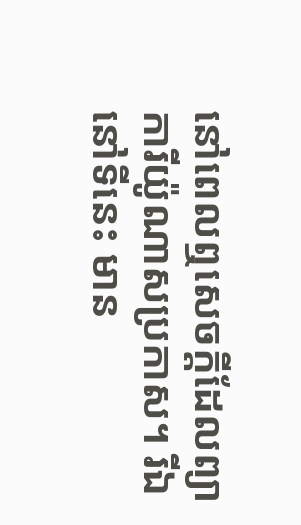នៅពេលឮសេចក្តីដែលព្យាការីយ៉ូណាសប្រកាស។ រីឯនៅទីនេះ មាន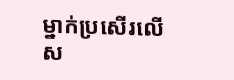ម្នាក់ប្រសើរលើស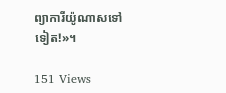ព្យាការីយ៉ូណាសទៅទៀត!»។

151 Views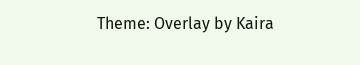Theme: Overlay by Kaira